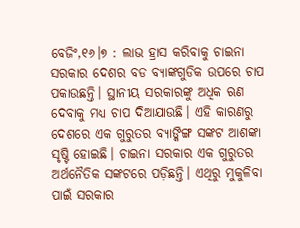ବେଜିଂ,୧୬।୭ : ଲାଭ ହ୍ରାସ କରିବାକୁ ଚାଇନା ସରକାର ଦେଶର ବଡ ବ୍ୟାଙ୍କଗୁଡିକ ଉପରେ ଚାପ ପକାଉଛନ୍ତି। ସ୍ଥାନୀୟ ସରକାରଙ୍କୁ ଅଧିକ ଋଣ ଦେବାକୁ ମଧ୍ୟ ଚାପ ଦିଆଯାଉଛି। ଏହି କାରଣରୁ ଦେଶରେ ଏକ ଗୁରୁତର ବ୍ୟାଙ୍କିଙ୍ଗ ସଙ୍କଟ ଆଶଙ୍କା ସୃଷ୍ଟି ହୋଇଛି। ଚାଇନା ସରକାର ଏକ ଗୁରୁତର ଅର୍ଥନୈତିକ ସଙ୍କଟରେ ପଡ଼ିଛନ୍ତି। ଏଥିରୁ ମୁକୁଳିବା ପାଇଁ ସରକାର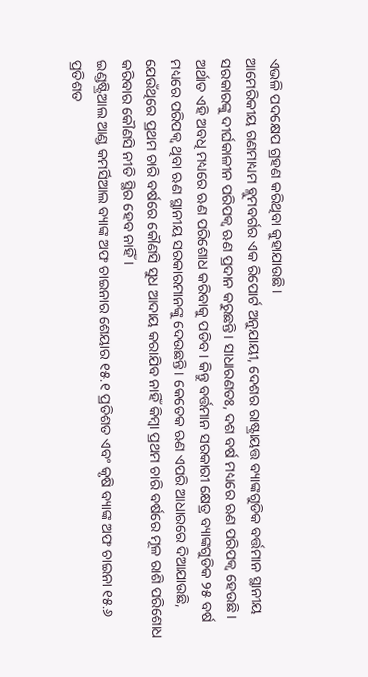ଏଭଳି ପଦକ୍ଷେପ ଗ୍ରହଣ କରିଥିବା କୁହାଯାଉଛି।
ଆମେରିକୀୟ ଗଣମାଧ୍ୟମ ବ୍ଲୁମବର୍ଗର ଏକ ରିପୋର୍ଟ ଅନୁଯାୟୀ, ଦେଶର ରାଷ୍ଟ୍ରାୟତ୍ତ ବ୍ୟାଙ୍କଗୁଡିକ ବର୍ତ୍ତମାନ ସ୍ଥାନୀୟ ସରକାରଙ୍କୁ ଦୀର୍ଘକାଳୀନ ପରିପକ୍ୱ ଋଣ ପ୍ରଦାନ କରୁଛନ୍ତି। ସାଧାରଣତଃ, ଦଶ ବର୍ଷ ମଧ୍ୟରେ ଋଣ ପରିପକ୍ୱ ହେଉଛି। ଅର୍ଥାତ ଏହି ଅବଧି ମଧ୍ୟରେ ଋଣ ପରିଶୋଧ କରିବାକୁ ପଡିବ। କିନ୍ତୁ ବର୍ତ୍ତମାନ ସରକାରୀ କ୍ଷେତ୍ର ବ୍ୟାଙ୍କଗୁଡିକ ୨୫ ବର୍ଷ ମଧ୍ୟରେ ପରିପକ୍ୱ ଥିବା ଋଣ ସ୍ଥାନୀୟ ସରକାରମାନଙ୍କୁ ଦେଉଛନ୍ତି। କେତେକ ଋଣ ଏପରି ଆଧାରରେ ଦିଆଯାଉଛି, ଯେଉଁଥିରେ ପ୍ରଥମ ଚାରି ବର୍ଷରେ କୌଣସି ସୁଧ ଆଦାୟ କରାଯିବ ନାହିଁ କିମ୍ବା ପ୍ରଥମ ଚାରି ବର୍ଷରେ ମୂଳ ରାଶି ପରିଶୋଧ କରିବାର କୌଣସି ନୀତି ସ୍ଥିର ହେବ ନାହିଁ ।
ଇଣ୍ଡଷ୍ଟ୍ରିଆଲ ଆଣ୍ଡ କମର୍ସିଆଲ ବ୍ୟାଙ୍କ ଅଫ ଚାଇନାର ଶେୟାର ୧୫.୧ ପ୍ରତିଶତ ଏବଂ କୃଷି ବ୍ୟାଙ୍କ ଅଫ ଚାଇନା ୧୫.୬ ପ୍ରତିଶତ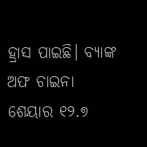ହ୍ରାସ ପାଇଛି। ବ୍ୟାଙ୍କ ଅଫ ଚାଇନା ଶେୟାର ୧୨.୭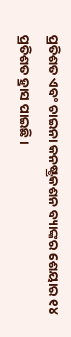ପ୍ରତିଶତ ଏବଂ ଚାଇନା କନଷ୍ଟ୍ରକଶନ ବ୍ୟାଙ୍କର ଶେୟାର ୧୪ ପ୍ରତିଶତ ହ୍ରାସ ପାଇଛି।